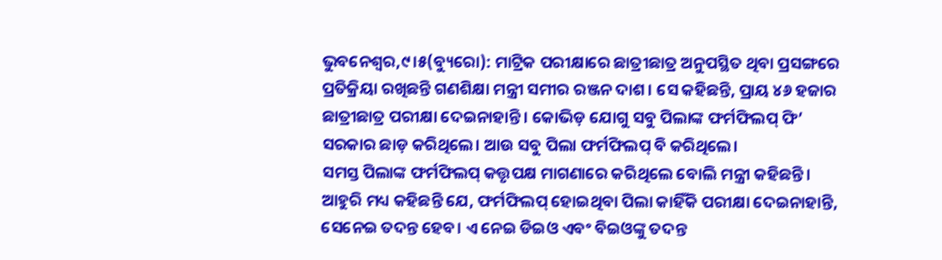ଭୁବନେଶ୍ୱର,୯।୫(ବ୍ୟୁରୋ): ମାଟ୍ରିକ ପରୀକ୍ଷାରେ ଛାତ୍ରୀଛାତ୍ର ଅନୁପସ୍ଥିତ ଥିବା ପ୍ରସଙ୍ଗରେ ପ୍ରତିକ୍ରିୟା ରଖିଛନ୍ତି ଗଣଶିକ୍ଷା ମନ୍ତ୍ରୀ ସମୀର ରଞ୍ଜନ ଦାଶ। ସେ କହିଛନ୍ତି, ପ୍ରାୟ ୪୬ ହଜାର ଛାତ୍ରୀଛାତ୍ର ପରୀକ୍ଷା ଦେଇନାହାନ୍ତି। କୋଭିଡ଼ ଯୋଗୁ ସବୁ ପିଲାଙ୍କ ଫର୍ମଫିଲପ୍ ଫି’ ସରକାର ଛାଡ଼ କରିଥିଲେ। ଆଉ ସବୁ ପିଲା ଫର୍ମଫିଲପ୍ ବି କରିଥିଲେ।
ସମସ୍ତ ପିଲାଙ୍କ ଫର୍ମଫିଲପ୍ କତ୍ତୃପକ୍ଷ ମାଗଣାରେ କରିଥିଲେ ବୋଲି ମନ୍ତ୍ରୀ କହିଛନ୍ତି। ଆହୁରି ମଧ୍ୟ କହିଛନ୍ତି ଯେ, ଫର୍ମଫିଲପ୍ ହୋଇଥିବା ପିଲା କାହିଁକି ପରୀକ୍ଷା ଦେଇନାହାନ୍ତି, ସେନେଇ ତଦନ୍ତ ହେବ। ଏ ନେଇ ଡିଇଓ ଏବଂ ବିଇଓଙ୍କୁ ତଦନ୍ତ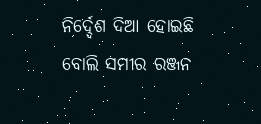ନିର୍ଦ୍ଦେଶ ଦିଆ ହୋଇଛି ବୋଲି ସମୀର ରଞ୍ଜନ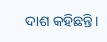ଦାଶ କହିଛନ୍ତି।